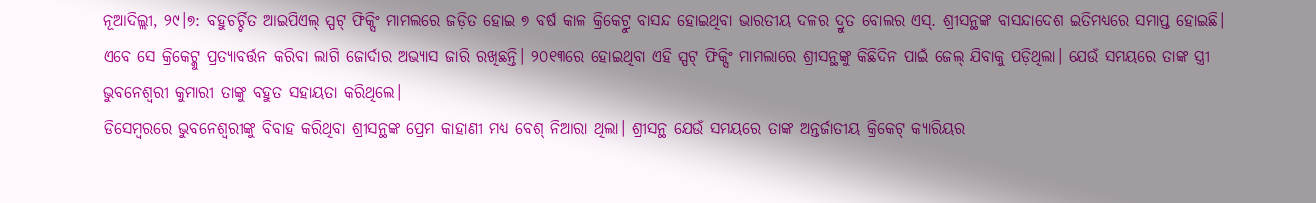ନୂଆଦିଲ୍ଲୀ, ୨୯।୭: ବହୁଚର୍ଚ୍ଚିତ ଆଇପିଏଲ୍ ସ୍ପଟ୍ ଫିକ୍ସିଂ ମାମଲରେ ଜଡ଼ିତ ହୋଇ ୭ ବର୍ଷ କାଳ କ୍ରିକେଟ୍ରୁ ବାସନ୍ଦ ହୋଇଥିବା ଭାରତୀୟ ଦଳର ଦ୍ରୁତ ବୋଲର ଏସ୍. ଶ୍ରୀସନ୍ଥଙ୍କ ବାସନ୍ଦାଦେଶ ଇତିମଧ୍ୟରେ ସମାପ୍ତ ହୋଇଛି। ଏବେ ସେ କ୍ରିକେଟ୍କୁ ପ୍ରତ୍ୟାବର୍ତ୍ତନ କରିବା ଲାଗି ଜୋର୍ଦାର ଅଭ୍ୟାସ ଜାରି ରଖିଛନ୍ତି। ୨୦୧୩ରେ ହୋଇଥିବା ଏହି ସ୍ପଟ୍ ଫିକ୍ସିଂ ମାମଲାରେ ଶ୍ରୀସନ୍ଥଙ୍କୁ କିଛିଦିନ ପାଇଁ ଜେଲ୍ ଯିବାକୁ ପଡ଼ିଥିଲା। ଯେଉଁ ସମୟରେ ତାଙ୍କ ସ୍ତ୍ରୀ ଭୁବନେଶ୍ୱରୀ କୁମାରୀ ତାଙ୍କୁ ବହୁତ ସହାୟତା କରିଥିଲେ।
ଡିସେମ୍ବରରେ ଭୁବନେଶ୍ୱରୀଙ୍କୁ ବିବାହ କରିଥିବା ଶ୍ରୀସନ୍ଥଙ୍କ ପ୍ରେମ କାହାଣୀ ମଧ୍ୟ ବେଶ୍ ନିଆରା ଥିଲା। ଶ୍ରୀସନ୍ଥ ଯେଉଁ ସମୟରେ ତାଙ୍କ ଅନ୍ତର୍ଜାତୀୟ କ୍ରିକେଟ୍ କ୍ୟାରିୟର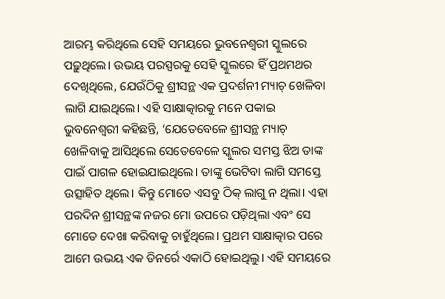ଆରମ୍ଭ କରିଥିଲେ ସେହି ସମୟରେ ଭୁବନେଶ୍ୱରୀ ସ୍କୁଲରେ ପଢ଼ୁଥିଲେ। ଉଭୟ ପରସ୍ପରକୁ ସେହି ସ୍କୁଲରେ ହିଁ ପ୍ରଥମଥର ଦେଖିଥିଲେ, ଯେଉଁଠିକୁ ଶ୍ରୀସନ୍ଥ ଏକ ପ୍ରଦର୍ଶନୀ ମ୍ୟାଚ୍ ଖେଳିବା ଲାଗି ଯାଇଥିଲେ। ଏହି ସାକ୍ଷାତ୍କାରକୁ ମନେ ପକାଇ ଭୁବନେଶ୍ୱରୀ କହିଛନ୍ତି, ‘ଯେତେବେଳେ ଶ୍ରୀସନ୍ଥ ମ୍ୟାଚ୍ ଖେଳିବାକୁ ଆସିଥିଲେ ସେତେବେଳେ ସ୍କୁଲର ସମସ୍ତ ଝିଅ ତାଙ୍କ ପାଇଁ ପାଗଳ ହୋଇଯାଇଥିଲେ। ତାଙ୍କୁ ଭେଟିବା ଲାଗି ସମସ୍ତେ ଉତ୍ସାହିତ ଥିଲେ। କିନ୍ତୁ ମୋତେ ଏସବୁ ଠିକ୍ ଲାଗୁ ନ ଥିଲା। ଏହା ପରଦିନ ଶ୍ରୀସନ୍ଥଙ୍କ ନଜର ମୋ ଉପରେ ପଡ଼ିଥିଲା ଏବଂ ସେ ମୋତେ ଦେଖା କରିବାକୁ ଚାହୁଁଥିଲେ। ପ୍ରଥମ ସାକ୍ଷାତ୍କାର ପରେ ଆମେ ଉଭୟ ଏକ ଡିନର୍ରେ ଏକାଠି ହୋଇଥିଲୁ। ଏହି ସମୟରେ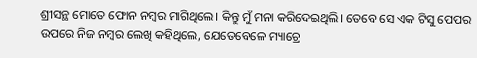ଶ୍ରୀସନ୍ଥ ମୋତେ ଫୋନ ନମ୍ବର ମାଗିଥିଲେ। କିନ୍ତୁ ମୁଁ ମନା କରିଦେଇଥିଲି। ତେବେ ସେ ଏକ ଟିସୁ ପେପର ଉପରେ ନିଜ ନମ୍ବର ଲେଖି କହିଥିଲେ, ଯେତେବେଳେ ମ୍ୟାଚ୍ରେ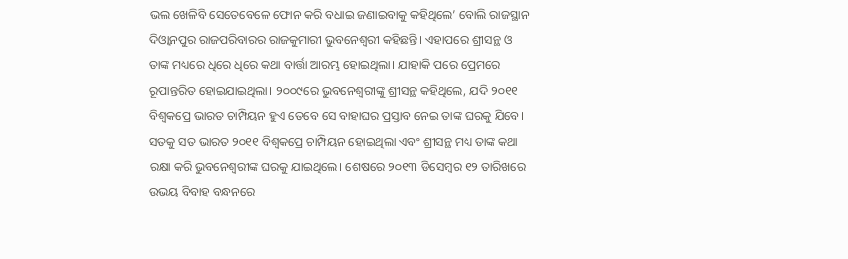ଭଲ ଖେଳିବି ସେତେବେଳେ ଫୋନ କରି ବଧାଇ ଜଣାଇବାକୁ କହିଥିଲେ’ ବୋଲି ରାଜସ୍ଥାନ ଦିଓ୍ବାନପୁର ରାଜପରିବାରର ରାଜକୁମାରୀ ଭୁବନେଶ୍ୱରୀ କହିଛନ୍ତି। ଏହାପରେ ଶ୍ରୀସନ୍ଥ ଓ ତାଙ୍କ ମଧ୍ୟରେ ଧିରେ ଧିରେ କଥା ବାର୍ତ୍ତା ଆରମ୍ଭ ହୋଇଥିଲା। ଯାହାକି ପରେ ପ୍ରେମରେ ରୂପାନ୍ତରିତ ହୋଇଯାଇଥିଲା। ୨୦୦୯ରେ ଭୁବନେଶ୍ୱରୀଙ୍କୁ ଶ୍ରୀସନ୍ଥ କହିଥିଲେ, ଯଦି ୨୦୧୧ ବିଶ୍ୱକପ୍ରେ ଭାରତ ଚାମ୍ପିୟନ ହୁଏ ତେବେ ସେ ବାହାଘର ପ୍ରସ୍ତାବ ନେଇ ତାଙ୍କ ଘରକୁ ଯିବେ। ସତକୁ ସତ ଭାରତ ୨୦୧୧ ବିଶ୍ୱକପ୍ରେ ଚାମ୍ପିୟନ ହୋଇଥିଲା ଏବଂ ଶ୍ରୀସନ୍ଥ ମଧ୍ୟ ତାଙ୍କ କଥା ରକ୍ଷା କରି ଭୁବନେଶ୍ୱରୀଙ୍କ ଘରକୁ ଯାଇଥିଲେ। ଶେଷରେ ୨୦୧୩ ଡିସେମ୍ବର ୧୨ ତାରିଖରେ ଉଭୟ ବିବାହ ବନ୍ଧନରେ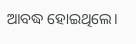ଆବଦ୍ଧ ହୋଇଥିଲେ।